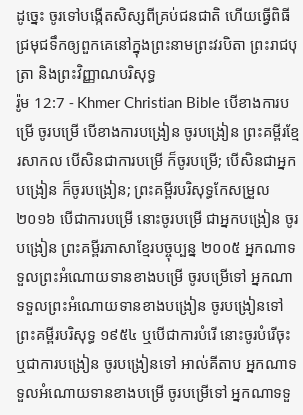ដូច្នេះ ចូរទៅបង្កើតសិស្សពីគ្រប់ជនជាតិ ហើយធ្វើពិធីជ្រមុជទឹកឲ្យពួកគេនៅក្នុងព្រះនាមព្រះវរបិតា ព្រះរាជបុត្រា និងព្រះវិញ្ញាណបរិសុទ្ធ
រ៉ូម 12:7 - Khmer Christian Bible បើខាងការបម្រើ ចូរបម្រើ បើខាងការបង្រៀន ចូរបង្រៀន ព្រះគម្ពីរខ្មែរសាកល បើសិនជាការបម្រើ ក៏ចូរបម្រើ; បើសិនជាអ្នកបង្រៀន ក៏ចូរបង្រៀន; ព្រះគម្ពីរបរិសុទ្ធកែសម្រួល ២០១៦ បើជាការបម្រើ នោះចូរបម្រើ ជាអ្នកបង្រៀន ចូរបង្រៀន ព្រះគម្ពីរភាសាខ្មែរបច្ចុប្បន្ន ២០០៥ អ្នកណាទទួលព្រះអំណោយទានខាងបម្រើ ចូរបម្រើទៅ អ្នកណាទទួលព្រះអំណោយទានខាងបង្រៀន ចូរបង្រៀនទៅ ព្រះគម្ពីរបរិសុទ្ធ ១៩៥៤ ឬបើជាការបំរើ នោះចូរបំរើចុះ ឬជាការបង្រៀន ចូរបង្រៀនទៅ អាល់គីតាប អ្នកណាទទួលអំណោយទានខាងបម្រើ ចូរបម្រើទៅ អ្នកណាទទួ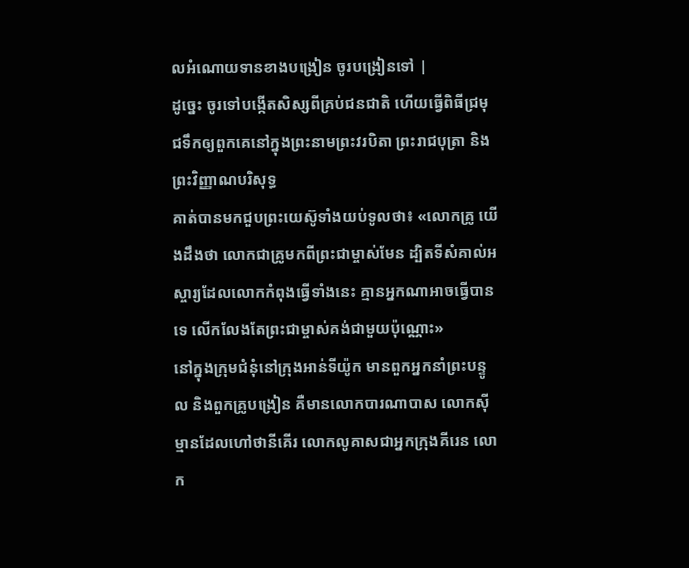លអំណោយទានខាងបង្រៀន ចូរបង្រៀនទៅ |
ដូច្នេះ ចូរទៅបង្កើតសិស្សពីគ្រប់ជនជាតិ ហើយធ្វើពិធីជ្រមុជទឹកឲ្យពួកគេនៅក្នុងព្រះនាមព្រះវរបិតា ព្រះរាជបុត្រា និងព្រះវិញ្ញាណបរិសុទ្ធ
គាត់បានមកជួបព្រះយេស៊ូទាំងយប់ទូលថា៖ «លោកគ្រូ យើងដឹងថា លោកជាគ្រូមកពីព្រះជាម្ចាស់មែន ដ្បិតទីសំគាល់អស្ចារ្យដែលលោកកំពុងធ្វើទាំងនេះ គ្មានអ្នកណាអាចធ្វើបានទេ លើកលែងតែព្រះជាម្ចាស់គង់ជាមួយប៉ុណ្ណោះ»
នៅក្នុងក្រុមជំនុំនៅក្រុងអាន់ទីយ៉ូក មានពួកអ្នកនាំព្រះបន្ទូល និងពួកគ្រូបង្រៀន គឺមានលោកបារណាបាស លោកស៊ីម្មានដែលហៅថានីគើរ លោកលូគាសជាអ្នកក្រុងគីរេន លោក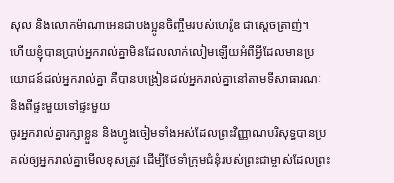សុល និងលោកម៉ាណាអេនជាបងប្អូនចិញ្ចឹមរបស់ហេរ៉ូឌ ជាស្ដេចត្រាញ់។
ហើយខ្ញុំបានប្រាប់អ្នករាល់គ្នាមិនដែលលាក់លៀមឡើយអំពីអ្វីដែលមានប្រយោជន៍ដល់អ្នករាល់គ្នា គឺបានបង្រៀនដល់អ្នករាល់គ្នានៅតាមទីសាធារណៈ និងពីផ្ទះមួយទៅផ្ទះមួយ
ចូរអ្នករាល់គ្នារក្សាខ្លួន និងហ្វូងចៀមទាំងអស់ដែលព្រះវិញ្ញាណបរិសុទ្ធបានប្រគល់ឲ្យអ្នករាល់គ្នាមើលខុសត្រូវ ដើម្បីថែទាំក្រុមជំនុំរបស់ព្រះជាម្ចាស់ដែលព្រះ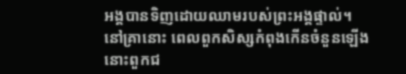អង្គបានទិញដោយឈាមរបស់ព្រះអង្គផ្ទាល់។
នៅគ្រានោះ ពេលពួកសិស្សកំពុងកើនចំនួនឡើង នោះពួកជ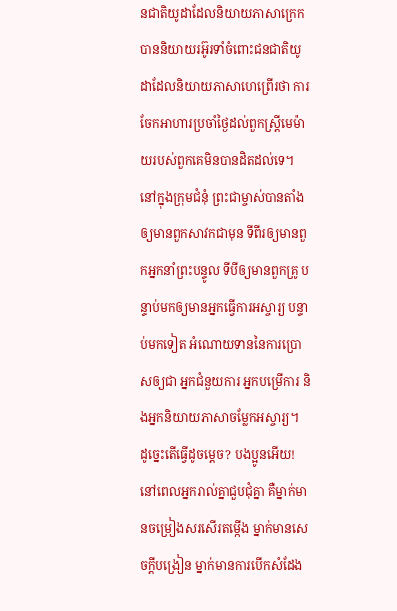នជាតិយូដាដែលនិយាយភាសាក្រេកបាននិយាយរអ៊ូរទាំចំពោះជនជាតិយូដាដែលនិយាយភាសាហេព្រើរថា ការចែកអាហារប្រចាំថ្ងៃដល់ពួកស្ដ្រីមេម៉ាយរបស់ពួកគេមិនបានដិតដល់ទេ។
នៅក្នុងក្រុមជំនុំ ព្រះជាម្ចាស់បានតាំងឲ្យមានពួកសាវកជាមុន ទីពីរឲ្យមានពួកអ្នកនាំព្រះបន្ទូល ទីបីឲ្យមានពួកគ្រូ បន្ទាប់មកឲ្យមានអ្នកធ្វើការអស្ចារ្យ បន្ទាប់មកទៀត អំណោយទាននៃការប្រោសឲ្យជា អ្នកជំនួយការ អ្នកបម្រើការ និងអ្នកនិយាយភាសាចម្លែកអស្ចារ្យ។
ដូច្នេះតើធ្វើដូចម្ដេច? បងប្អូនអើយ! នៅពេលអ្នករាល់គ្នាជួបជុំគ្នា គឺម្នាក់មានចម្រៀងសរសើរតម្កើង ម្នាក់មានសេចក្ដីបង្រៀន ម្នាក់មានការបើកសំដែង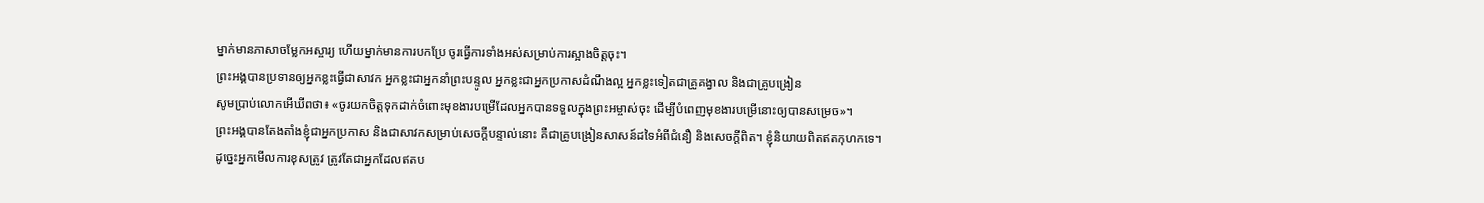ម្នាក់មានភាសាចម្លែកអស្ចារ្យ ហើយម្នាក់មានការបកប្រែ ចូរធ្វើការទាំងអស់សម្រាប់ការស្អាងចិត្ដចុះ។
ព្រះអង្គបានប្រទានឲ្យអ្នកខ្លះធ្វើជាសាវក អ្នកខ្លះជាអ្នកនាំព្រះបន្ទូល អ្នកខ្លះជាអ្នកប្រកាសដំណឹងល្អ អ្នកខ្លះទៀតជាគ្រូគង្វាល និងជាគ្រូបង្រៀន
សូមប្រាប់លោកអើឃីពថា៖ «ចូរយកចិត្ដទុកដាក់ចំពោះមុខងារបម្រើដែលអ្នកបានទទួលក្នុងព្រះអម្ចាស់ចុះ ដើម្បីបំពេញមុខងារបម្រើនោះឲ្យបានសម្រេច»។
ព្រះអង្គបានតែងតាំងខ្ញុំជាអ្នកប្រកាស និងជាសាវកសម្រាប់សេចក្ដីបន្ទាល់នោះ គឺជាគ្រូបង្រៀនសាសន៍ដទៃអំពីជំនឿ និងសេចក្ដីពិត។ ខ្ញុំនិយាយពិតឥតកុហកទេ។
ដូច្នេះអ្នកមើលការខុសត្រូវ ត្រូវតែជាអ្នកដែលឥតប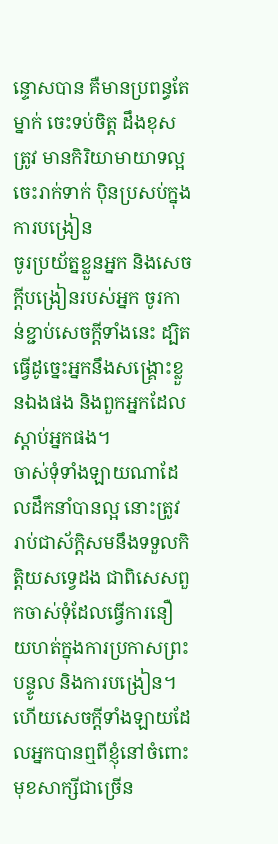ន្ទោសបាន គឺមានប្រពន្ធតែម្នាក់ ចេះទប់ចិត្ដ ដឹងខុសត្រូវ មានកិរិយាមាយាទល្អ ចេះរាក់ទាក់ ប៉ិនប្រសប់ក្នុងការបង្រៀន
ចូរប្រយ័ត្នខ្លួនអ្នក និងសេចក្ដីបង្រៀនរបស់អ្នក ចូរកាន់ខ្ជាប់សេចក្ដីទាំងនេះ ដ្បិតធ្វើដូច្នេះអ្នកនឹងសង្គ្រោះខ្លួនឯងផង និងពួកអ្នកដែលស្ដាប់អ្នកផង។
ចាស់ទុំទាំងឡាយណាដែលដឹកនាំបានល្អ នោះត្រូវរាប់ជាស័ក្ដិសមនឹងទទួលកិត្ដិយសទ្វេដង ជាពិសេសពួកចាស់ទុំដែលធ្វើការនឿយហត់ក្នុងការប្រកាសព្រះបន្ទូល និងការបង្រៀន។
ហើយសេចក្ដីទាំងឡាយដែលអ្នកបានឮពីខ្ញុំនៅចំពោះមុខសាក្សីជាច្រើន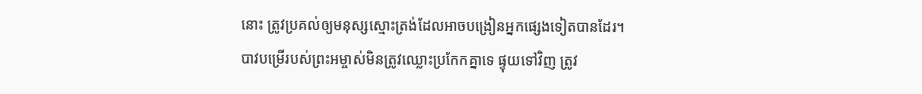នោះ ត្រូវប្រគល់ឲ្យមនុស្សស្មោះត្រង់ដែលអាចបង្រៀនអ្នកផ្សេងទៀតបានដែរ។
បាវបម្រើរបស់ព្រះអម្ចាស់មិនត្រូវឈ្លោះប្រកែកគ្នាទេ ផ្ទុយទៅវិញ ត្រូវ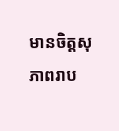មានចិត្ដសុភាពរាប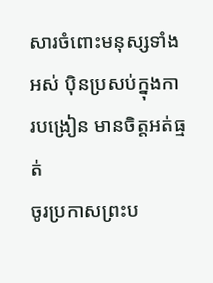សារចំពោះមនុស្សទាំងអស់ ប៉ិនប្រសប់ក្នុងការបង្រៀន មានចិត្តអត់ធ្មត់
ចូរប្រកាសព្រះប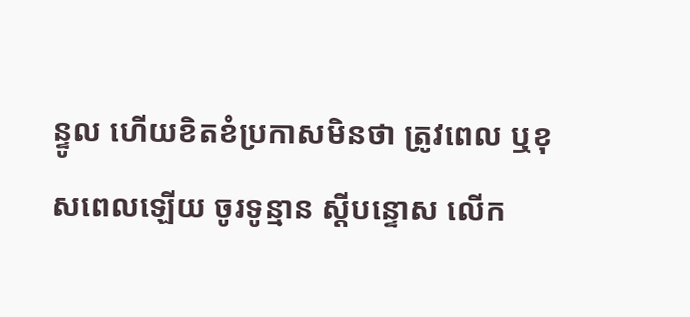ន្ទូល ហើយខិតខំប្រកាសមិនថា ត្រូវពេល ឬខុសពេលឡើយ ចូរទូន្មាន ស្តីបន្ទោស លើក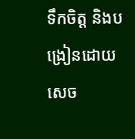ទឹកចិត្ត និងបង្រៀនដោយសេច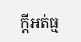ក្តីអត់ធ្ម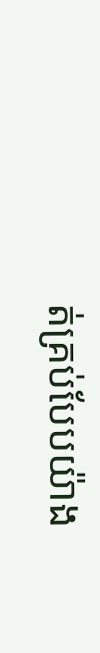ត់គ្រប់បែបយ៉ាង